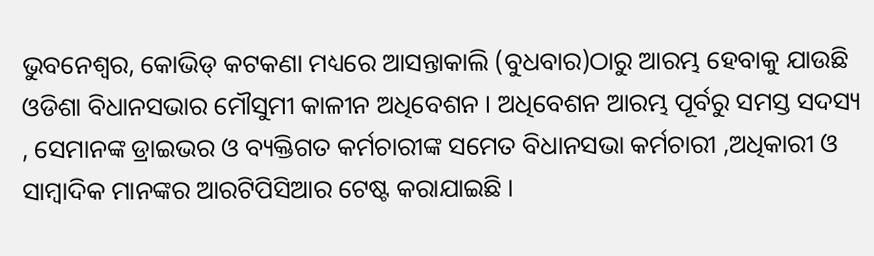ଭୁବନେଶ୍ୱର, କୋଭିଡ୍ କଟକଣା ମଧ୍ୟରେ ଆସନ୍ତାକାଲି (ବୁଧବାର)ଠାରୁ ଆରମ୍ଭ ହେବାକୁ ଯାଉଛି ଓଡିଶା ବିଧାନସଭାର ମୌସୁମୀ କାଳୀନ ଅଧିବେଶନ । ଅଧିବେଶନ ଆରମ୍ଭ ପୂର୍ବରୁ ସମସ୍ତ ସଦସ୍ୟ , ସେମାନଙ୍କ ଡ୍ରାଇଭର ଓ ବ୍ୟକ୍ତିଗତ କର୍ମଚାରୀଙ୍କ ସମେତ ବିଧାନସଭା କର୍ମଚାରୀ ,ଅଧିକାରୀ ଓ ସାମ୍ବାଦିକ ମାନଙ୍କର ଆରଟିପିସିଆର ଟେଷ୍ଟ କରାଯାଇଛି ।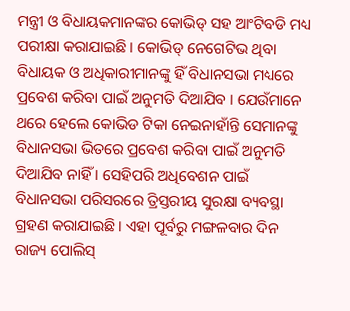ମନ୍ତ୍ରୀ ଓ ବିଧାୟକମାନଙ୍କର କୋଭିଡ୍ ସହ ଆଂଟିବଡି ମଧ୍ୟ ପରୀକ୍ଷା କରାଯାଇଛି । କୋଭିଡ୍ ନେଗେଟିଭ ଥିବା ବିଧାୟକ ଓ ଅଧିକାରୀମାନଙ୍କୁ ହିଁ ବିଧାନସଭା ମଧ୍ୟରେ ପ୍ରବେଶ କରିବା ପାଇଁ ଅନୁମତି ଦିଆଯିବ । ଯେଉଁମାନେ ଥରେ ହେଲେ କୋଭିଡ ଟିକା ନେଇନାହାଁନ୍ତି ସେମାନଙ୍କୁ ବିଧାନସଭା ଭିତରେ ପ୍ରବେଶ କରିବା ପାଇଁ ଅନୁମତି ଦିଆଯିବ ନାହିଁ । ସେହିପରି ଅଧିବେଶନ ପାଇଁ ବିଧାନସଭା ପରିସରରେ ତ୍ରିସ୍ତରୀୟ ସୁରକ୍ଷା ବ୍ୟବସ୍ଥା ଗ୍ରହଣ କରାଯାଇଛି । ଏହା ପୂର୍ବରୁ ମଙ୍ଗଳବାର ଦିନ ରାଜ୍ୟ ପୋଲିସ୍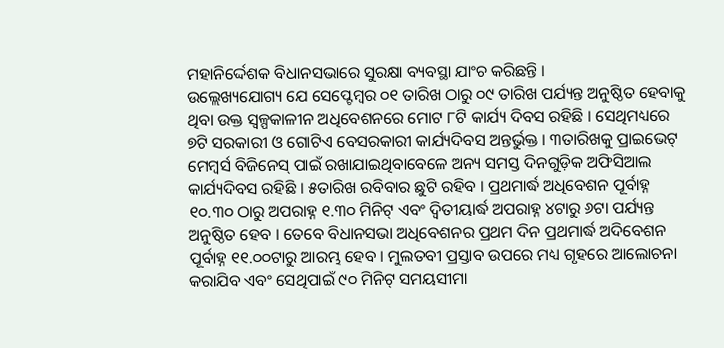ମହାନିର୍ଦ୍ଦେଶକ ବିଧାନସଭାରେ ସୁରକ୍ଷା ବ୍ୟବସ୍ଥା ଯାଂଚ କରିଛନ୍ତି ।
ଉଲ୍ଲେଖ୍ୟଯୋଗ୍ୟ ଯେ ସେପ୍ଟେମ୍ୱର ୦୧ ତାରିଖ ଠାରୁ ୦୯ ତାରିଖ ପର୍ଯ୍ୟନ୍ତ ଅନୁଷ୍ଠିତ ହେବାକୁ ଥିବା ଉକ୍ତ ସ୍ୱଳ୍ପକାଳୀନ ଅଧିବେଶନରେ ମୋଟ ୮ଟି କାର୍ଯ୍ୟ ଦିବସ ରହିଛି । ସେଥିମଧ୍ୟରେ ୭ଟି ସରକାରୀ ଓ ଗୋଟିଏ ବେସରକାରୀ କାର୍ଯ୍ୟଦିବସ ଅନ୍ତର୍ଭୁକ୍ତ । ୩ତାରିଖକୁ ପ୍ରାଇଭେଟ୍ ମେମ୍ବର୍ସ ବିଜିନେସ୍ ପାଇଁ ରଖାଯାଇଥିବାବେଳେ ଅନ୍ୟ ସମସ୍ତ ଦିନଗୁଡ଼ିକ ଅଫିସିଆଲ କାର୍ଯ୍ୟଦିବସ ରହିଛି । ୫ତାରିଖ ରବିବାର ଛୁଟି ରହିବ । ପ୍ରଥମାର୍ଦ୍ଧ ଅଧିବେଶନ ପୂର୍ବାହ୍ନ ୧୦.୩୦ ଠାରୁ ଅପରାହ୍ନ ୧.୩୦ ମିନିଟ୍ ଏବଂ ଦ୍ୱିତୀୟାର୍ଦ୍ଧ ଅପରାହ୍ନ ୪ଟାରୁ ୬ଟା ପର୍ଯ୍ୟନ୍ତ ଅନୁଷ୍ଠିତ ହେବ । ତେବେ ବିଧାନସଭା ଅଧିବେଶନର ପ୍ରଥମ ଦିନ ପ୍ରଥମାର୍ଦ୍ଧ ଅଦିବେଶନ ପୂର୍ବାହ୍ନ ୧୧.୦୦ଟାରୁ ଆରମ୍ଭ ହେବ । ମୁଲତବୀ ପ୍ରସ୍ତାବ ଉପରେ ମଧ୍ୟ ଗୃହରେ ଆଲୋଚନା କରାଯିବ ଏବଂ ସେଥିପାଇଁ ୯୦ ମିନିଟ୍ ସମୟସୀମା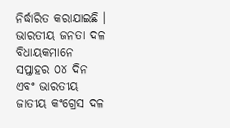ନିର୍ଦ୍ଧାରିତ କରାଯାଇଛି । ଭାରତୀୟ ଜନତା ଦଳ ବିଧାୟକମାନେ ସପ୍ତାହର ୦୪ ଦିନ ଏବଂ ଭାରତୀୟ ଜାତୀୟ କଂଗ୍ରେସ ଦଳ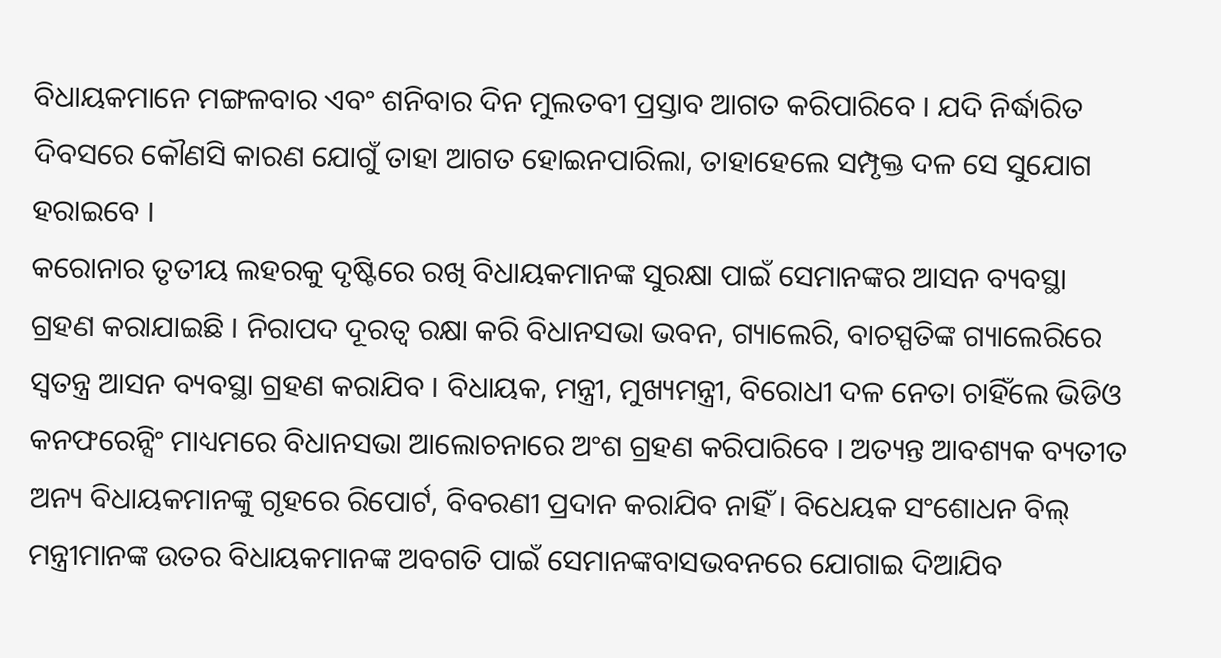ବିଧାୟକମାନେ ମଙ୍ଗଳବାର ଏବଂ ଶନିବାର ଦିନ ମୁଲତବୀ ପ୍ରସ୍ତାବ ଆଗତ କରିପାରିବେ । ଯଦି ନିର୍ଦ୍ଧାରିତ ଦିବସରେ କୌଣସି କାରଣ ଯୋଗୁଁ ତାହା ଆଗତ ହୋଇନପାରିଲା, ତାହାହେଲେ ସମ୍ପୃକ୍ତ ଦଳ ସେ ସୁଯୋଗ ହରାଇବେ ।
କରୋନାର ତୃତୀୟ ଲହରକୁ ଦୃଷ୍ଟିରେ ରଖି ବିଧାୟକମାନଙ୍କ ସୁରକ୍ଷା ପାଇଁ ସେମାନଙ୍କର ଆସନ ବ୍ୟବସ୍ଥା ଗ୍ରହଣ କରାଯାଇଛି । ନିରାପଦ ଦୂରତ୍ୱ ରକ୍ଷା କରି ବିଧାନସଭା ଭବନ, ଗ୍ୟାଲେରି, ବାଚସ୍ପତିଙ୍କ ଗ୍ୟାଲେରିରେ ସ୍ୱତନ୍ତ୍ର ଆସନ ବ୍ୟବସ୍ଥା ଗ୍ରହଣ କରାଯିବ । ବିଧାୟକ, ମନ୍ତ୍ରୀ, ମୁଖ୍ୟମନ୍ତ୍ରୀ, ବିରୋଧୀ ଦଳ ନେତା ଚାହିଁଲେ ଭିଡିଓ କନଫରେନ୍ସିଂ ମାଧ୍ୟମରେ ବିଧାନସଭା ଆଲୋଚନାରେ ଅଂଶ ଗ୍ରହଣ କରିପାରିବେ । ଅତ୍ୟନ୍ତ ଆବଶ୍ୟକ ବ୍ୟତୀତ ଅନ୍ୟ ବିଧାୟକମାନଙ୍କୁ ଗୃହରେ ରିପୋର୍ଟ, ବିବରଣୀ ପ୍ରଦାନ କରାଯିବ ନାହିଁ । ବିଧେୟକ ସଂଶୋଧନ ବିଲ୍ ମନ୍ତ୍ରୀମାନଙ୍କ ଉତର ବିଧାୟକମାନଙ୍କ ଅବଗତି ପାଇଁ ସେମାନଙ୍କବାସଭବନରେ ଯୋଗାଇ ଦିଆଯିବ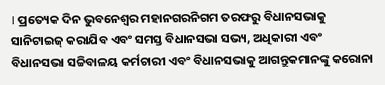। ପ୍ରତ୍ୟେକ ଦିନ ଭୁବନେଶ୍ୱର ମହାନଗରନିଗମ ତରଫରୁ ବିଧାନସଭାକୁ ସାନିଟାଇଜ୍ କରାଯିବ ଏବଂ ସମସ୍ତ ବିଧାନସଭା ସଭ୍ୟ, ଅଧିକାରୀ ଏବଂ ବିଧାନସଭା ସଚ୍ଚିବାଳୟ କର୍ମଚାରୀ ଏବଂ ବିଧାନସଭାକୁ ଆଗନ୍ତୁକମାନଙ୍କୁ କରୋନା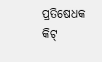ପ୍ରତିଷେଧକ କିଟ୍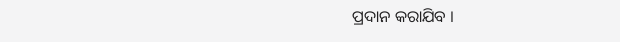ପ୍ରଦାନ କରାଯିବ ।